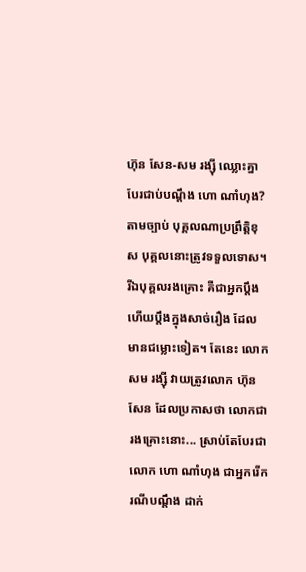ហ៊ុន សែន-សម រង្ស៊ី ឈ្លោះគ្នា បែរជាប់បណ្តឹង ហោ ណាំហុង?
តាមច្បាប់ បុគ្គលណាប្រព្រឹត្តិខុស បុគ្គលនោះត្រូវទទួលទោស។ រីឯបុគ្គលរងគ្រោះ គឺជាអ្នកប្តឹង ហើយប្តឹងក្នុងសាច់រឿង ដែលមានជម្លោះទៀត។ តែនេះ លោក សម រង្ស៊ី វាយត្រូវលោក ហ៊ុន សែន ដែលប្រកាសថា លោកជារងគ្រោះនោះ... ស្រាប់តែបែរជាលោក ហោ ណាំហុង ជាអ្នករើករណីបណ្ដឹង ដាក់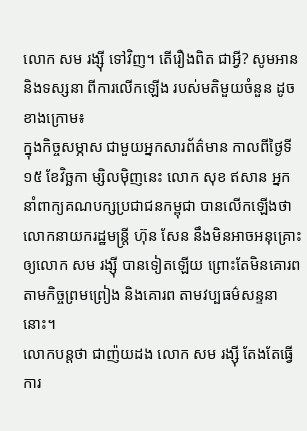លោក សម រង្ស៊ី ទៅវិញ។ តើរឿងពិត ជាអ្វី? សូមអាន និងទស្សនា ពីការលើកឡើង របស់មតិមួយចំនួន ដូចខាងក្រោម៖
ក្នុងកិច្ចសម្ភាស ជាមួយអ្នកសារព័ត៌មាន កាលពីថ្ងៃទី១៥ ខែវិច្ឆកា ម្សិលម៉ិញនេះ លោក សុខ ឥសាន អ្នកនាំពាក្យគណបក្សប្រជាជនកម្ពុជា បានលើកឡើងថា លោកនាយករដ្ឋមន្រ្តី ហ៊ុន សែន នឹងមិនអាចអនុគ្រោះ ឲ្យលោក សម រង្ស៊ី បានទៀតឡើយ ព្រោះតែមិនគោរពតាមកិច្ចព្រមព្រៀង និងគោរព តាមវប្បធម៌សន្ទនានោះ។
លោកបន្តថា ជាញ៉យដង លោក សម រង្ស៊ី តែងតែធ្វើការ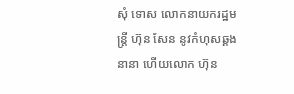សុំ ទោស លោកនាយករដ្ឋមន្រ្តី ហ៊ុន សែន នូវកំហុសឆ្គងនានា ហើយលោក ហ៊ុន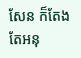សែន ក៏តែងតែអនុ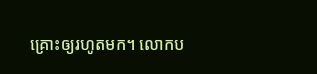គ្រោះឲ្យរហូតមក។ លោកប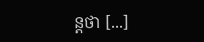ន្តថា [...]